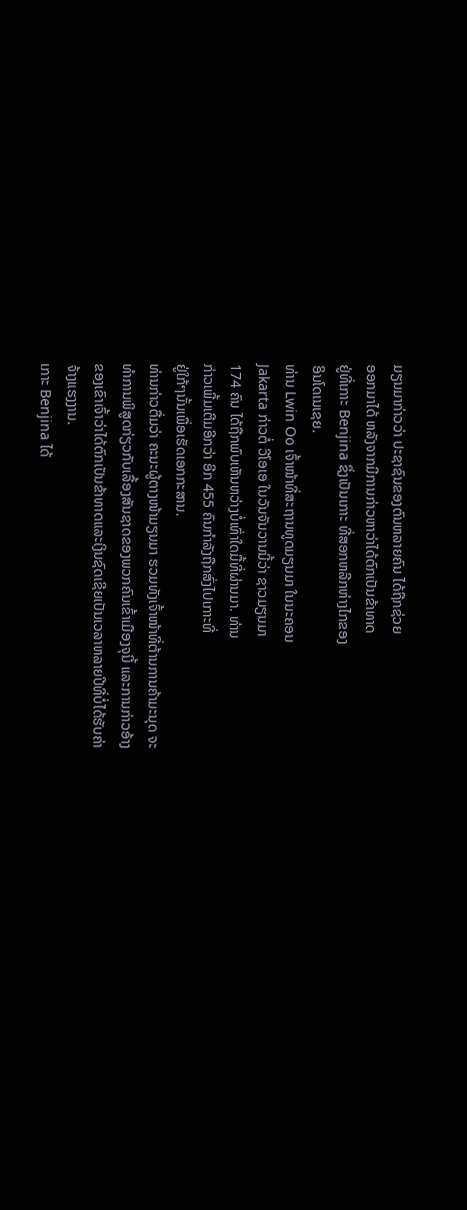ມຽນມາກ່າວວ່າ ປະຊາຊົນຂອງຕົນຫລາຍຄົນ ໄດ້ຖືກຊ່ວຍ
ອອກມາໄດ້ ຫລັງຈາກມີການກ່າວຫາວ່າໄດ້ຕົກເປັນຂ້າທາດ
ຢູ່ທີ່ເກາະ Benjina ຊຶ່ງເປັນເກາະ ທີ່ສອກຫລີກຫ່າງໄກຂອງ
ອິນໂດເນເຊຍ.
ທ່ານ Lwin Oo ເຈົ້າໜ້າທີ່ສະຖານທູດມຽນມາ ໃນນະຄອນ
Jakarta ກ່າວຕໍ່ ວີໂອເອ ໃນວັນຈັນວານນີ້ວ່າ ຊາວມຽນມາ
174 ຄົນ ໄດ້ຖືກພົບເຫັນຫວ່າງບໍ່ເທົ່າໃດມື້ທີ່ຜ່ານມາ. ທ່ານ
ກ່າວເພີ້ມເຕີມອີກວ່າ ອີກ 455 ຄົນກຳລັງຖືກສົ່ງໄປເກາະທີ່
ຢູ່ໃກ້ໆນັ້ນເພື່ອເຮັດເອກກະສານ.
ທ່ານກ່າວຕື່ມວ່າ ຄະນະຜູ້ຕາງໜ້າມຽນມາ ຮວມທັງເຈົ້າໜ້າທີ່ຕ້ານການຄ້າມະນຸດ ຈະ
ທຳການພິສູດກ່ຽວກັບເລື້ອງສັນຊາດຂອງພວກຄົນເຂົ້າເມືອງຈຸນີ້ ແລະການກ່າວອ້າງ
ຂອງເຂົາເຈົ້າວ່າໄດ້ຕົກເປັນຂ້າທາດແລະເງິນຊົດເຊີຍເປັນເວລາຫລາຍປີທີ່ບໍ່ໄດ້ຮັບຄ່າ
ຈ້າງແຮງງານ.
ເກາະ Benjina ໄດ້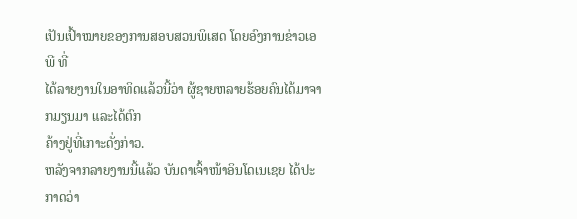ເປັນເປົ້າໝາຍຂອງການສອບສວນພິເສດ ໂດຍອົງການຂ່າວເອພີ ທີ່
ໄດ້ລາຍງານໃນອາທິດແລ້ວນີ້ວ່າ ຜູ້ຊາຍຫລາຍຮ້ອຍຄົນໄດ້ມາຈາກມຽນມາ ແລະໄດ້ຕົກ
ຄ້າງຢູ່ທີ່ເກາະດັ່ງກ່າວ.
ຫລັງຈາກລາຍງານນີ້ແລ້ວ ບັນດາເຈົ້າໜ້າອິນໂດເນເຊຍ ໄດ້ປະກາດວ່າ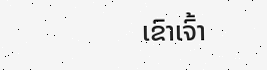ເຂົາເຈົ້າ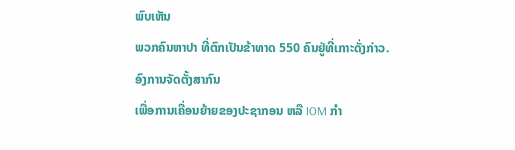ພົບເຫັນ
ພວກຄົນຫາປາ ທີ່ຕົກເປັນຂ້າທາດ 550 ຄົນຢູ່ທີ່ເກາະດັ່ງກ່າວ. ອົງການຈັດຕັ້ງສາກົນ
ເພື່ອການເຄື່ອນຍ້າຍຂອງປະຊາກອນ ຫລື IOM ກຳ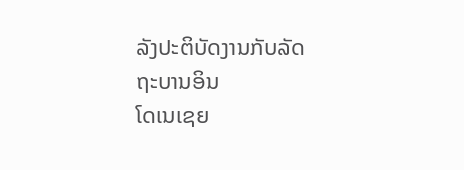ລັງປະຕິບັດງານກັບລັດຖະບານອິນ
ໂດເນເຊຍ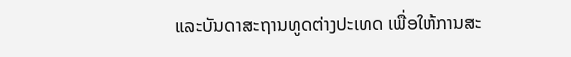ແລະບັນດາສະຖານທູດຕ່າງປະເທດ ເພື່ອໃຫ້ການສະ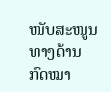ໜັບສະໜູນທາງດ້ານ
ກົດໝາ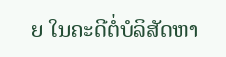ຍ ໃນຄະດີຕໍ່ບໍລິສັດຫາ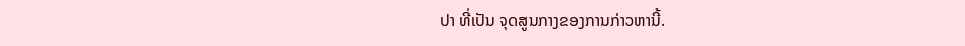ປາ ທີ່ເປັນ ຈຸດສູນກາງຂອງການກ່າວຫານີ້.